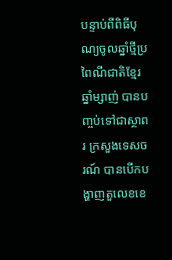បន្ទាប់ពីពិធីបុណ្យចូលឆ្នាំថ្មីប្រពៃណីជាតិខ្មែរ ឆ្នាំម្សាញ់ បានបញ្ចប់ទៅជាស្ថាពរ ក្រសួងទេសចរណ៍ បានបើកបង្ហាញតួលេខខេ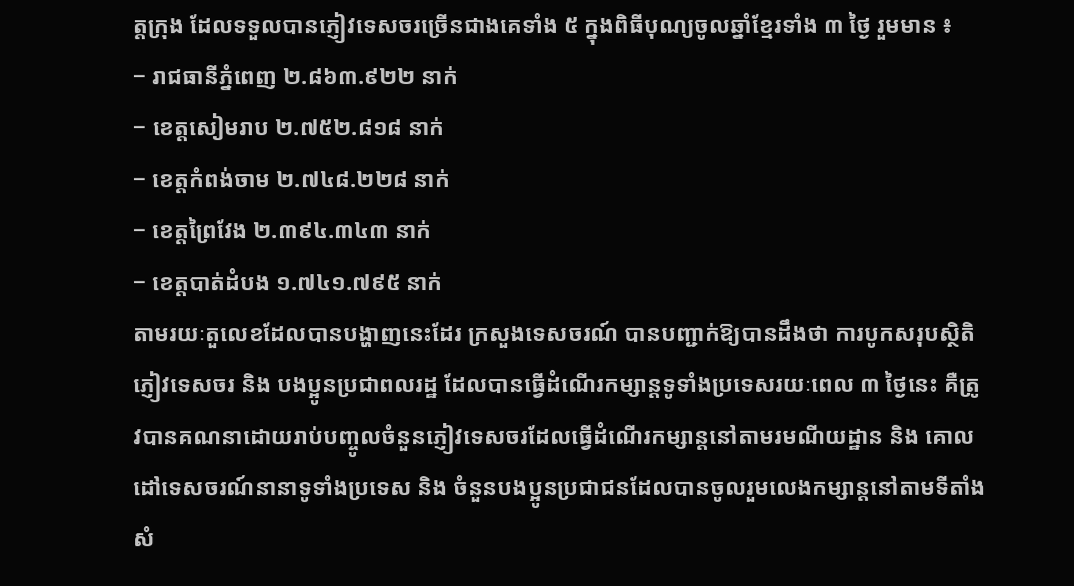ត្តក្រុង ដែលទទួលបានភ្ញៀវទេសចរច្រើនជាងគេទាំង ៥ ក្នុងពិធីបុណ្យចូលឆ្នាំខ្មែរទាំង ៣ ថ្ងៃ រួមមាន ៖
− រាជធានីភ្នំពេញ ២.៨៦៣.៩២២ នាក់
− ខេត្តសៀមរាប ២.៧៥២.៨១៨ នាក់
− ខេត្តកំពង់ចាម ២.៧៤៨.២២៨ នាក់
− ខេត្តព្រៃវែង ២.៣៩៤.៣៤៣ នាក់
− ខេត្តបាត់ដំបង ១.៧៤១.៧៩៥ នាក់
តាមរយៈតួលេខដែលបានបង្ហាញនេះដែរ ក្រសួងទេសចរណ៍ បានបញ្ជាក់ឱ្យបានដឹងថា ការបូកសរុបស្ថិតិភ្ញៀវទេសចរ និង បងប្អូនប្រជាពលរដ្ឋ ដែលបានធ្វើដំណើរកម្សាន្តទូទាំងប្រទេសរយៈពេល ៣ ថ្ងៃនេះ គឺត្រូវបានគណនាដោយរាប់បញ្ចូលចំនួនភ្ញៀវទេសចរដែលធ្វើដំណើរកម្សាន្តនៅតាមរមណីយដ្ឋាន និង គោលដៅទេសចរណ៍នានាទូទាំងប្រទេស និង ចំនួនបងប្អូនប្រជាជនដែលបានចូលរួមលេងកម្សាន្តនៅតាមទីតាំងសំ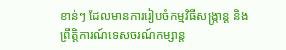ខាន់ៗ ដែលមានការរៀបចំកម្មវិធីសង្រ្កាន្ត និង ព្រឹត្តិការណ៍ទេសចរណ៍កម្សាន្ត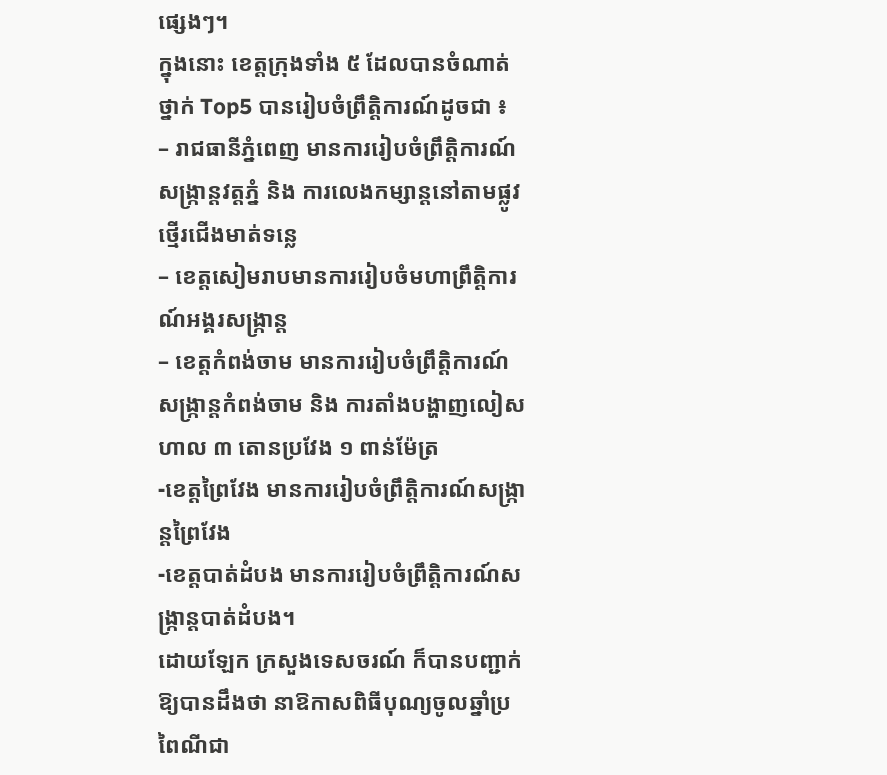ផ្សេងៗ។
ក្នុងនោះ ខេត្តក្រុងទាំង ៥ ដែលបានចំណាត់ថ្នាក់ Top5 បានរៀបចំព្រឹត្តិការណ៍ដូចជា ៖
– រាជធានីភ្នំពេញ មានការរៀបចំព្រឹត្តិការណ៍សង្រ្កាន្តវត្តភ្នំ និង ការលេងកម្សាន្តនៅតាមផ្លូវថ្មើរជើងមាត់ទន្លេ
– ខេត្តសៀមរាបមានការរៀបចំមហាព្រឹត្តិការណ៍អង្គរសង្រ្កាន្ត
– ខេត្តកំពង់ចាម មានការរៀបចំព្រឹត្តិការណ៍សង្រ្កាន្តកំពង់ចាម និង ការតាំងបង្ហាញលៀសហាល ៣ តោនប្រវែង ១ ពាន់ម៉ែត្រ
-ខេត្តព្រៃវែង មានការរៀបចំព្រឹត្តិការណ៍សង្រ្កាន្តព្រៃវែង
-ខេត្តបាត់ដំបង មានការរៀបចំព្រឹត្តិការណ៍សង្រ្កាន្តបាត់ដំបង។
ដោយឡែក ក្រសួងទេសចរណ៍ ក៏បានបញ្ជាក់ឱ្យបានដឹងថា នាឱកាសពិធីបុណ្យចូលឆ្នាំប្រពៃណីជា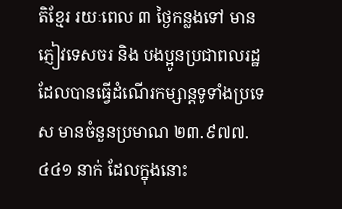តិខ្មែរ រយៈពេល ៣ ថ្ងៃកន្លងទៅ មានភ្ញៀវទេសចរ និង បងប្អូនប្រជាពលរដ្ឋ ដែលបានធ្វើដំណើរកម្សាន្តទូទាំងប្រទេស មានចំនួនប្រមាណ ២៣.៩៧៧.៤៤១ នាក់ ដែលក្នុងនោះ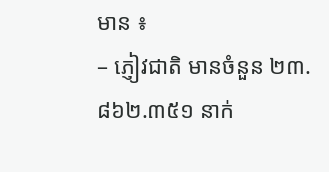មាន ៖
– ភ្ញៀវជាតិ មានចំនួន ២៣.៨៦២.៣៥១ នាក់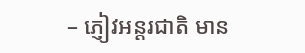– ភ្ញៀវអន្តរជាតិ មាន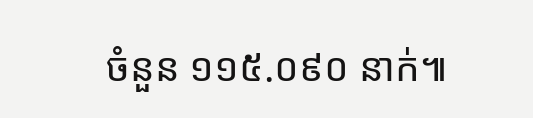ចំនួន ១១៥.០៩០ នាក់៕